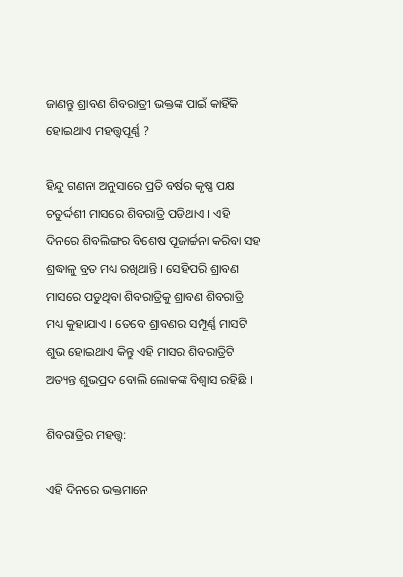ଜାଣନ୍ତୁ ଶ୍ରାବଣ ଶିବରାତ୍ରୀ ଭକ୍ତଙ୍କ ପାଇଁ କାହିଁକି ହୋଇଥାଏ ମହତ୍ତ୍ୱପୂର୍ଣ୍ଣ ?

ହିନ୍ଦୁ ଗଣନା ଅନୁସାରେ ପ୍ରତି ବର୍ଷର କୃଷ୍ଣ ପକ୍ଷ ଚତୁର୍ଦ୍ଦଶୀ ମାସରେ ଶିବରାତ୍ରି ପଡିଥାଏ । ଏହି ଦିନରେ ଶିବଲିଙ୍ଗର ବିଶେଷ ପୂଜାର୍ଚ୍ଚନା କରିବା ସହ ଶ୍ରଦ୍ଧାଳୁ ବ୍ରତ ମଧ୍ୟ ରଖିଥାନ୍ତି । ସେହିପରି ଶ୍ରାବଣ ମାସରେ ପଡୁଥିବା ଶିବରାତ୍ରିକୁ ଶ୍ରାବଣ ଶିବରାତ୍ରି ମଧ୍ୟ କୁହାଯାଏ । ତେବେ ଶ୍ରାବଣର ସମ୍ପୂର୍ଣ୍ଣ ମାସଟି ଶୁଭ ହୋଇଥାଏ କିନ୍ତୁ ଏହି ମାସର ଶିବରାତ୍ରିଟି ଅତ୍ୟନ୍ତ ଶୁଭପ୍ରଦ ବୋଲି ଲୋକଙ୍କ ବିଶ୍ୱାସ ରହିଛି ।

ଶିବରାତ୍ରିର ମହତ୍ତ୍ୱ:

ଏହି ଦିନରେ ଭକ୍ତମାନେ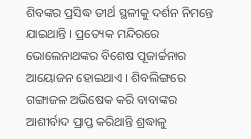ଶିବଙ୍କର ପ୍ରସିଦ୍ଧ ତୀର୍ଥ ସ୍ଥଳୀକୁ ଦର୍ଶନ ନିମନ୍ତେ ଯାଇଥାନ୍ତି । ପ୍ରତ୍ୟେକ ମନ୍ଦିରରେ ଭୋଲେନାଥଙ୍କର ବିଶେଷ ପୂଜାର୍ଚ୍ଚନାର ଆୟୋଜନ ହୋଇଥାଏ । ଶିବଲିଙ୍ଗରେ ଗଙ୍ଗାଜଳ ଅଭିଷେକ କରି ବାବାଙ୍କର ଆଶୀର୍ବାଦ ପ୍ରାପ୍ତ କରିଥାନ୍ତି ଶ୍ରଦ୍ଧାଳୁ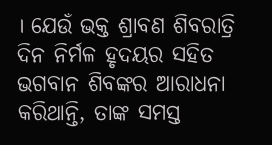। ଯେଉଁ ଭକ୍ତ ଶ୍ରାବଣ ଶିବରାତ୍ରି ଦିନ ନିର୍ମଳ ହୃଦୟର ସହିତ ଭଗବାନ ଶିବଙ୍କର ଆରାଧନା କରିଥାନ୍ତି, ତାଙ୍କ ସମସ୍ତ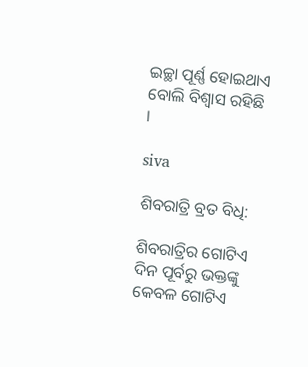ଇଚ୍ଛା ପୂର୍ଣ୍ଣ ହୋଇଥାଏ ବୋଲି ବିଶ୍ୱାସ ରହିଛି ।

siva

ଶିବରାତ୍ରି ବ୍ରତ ବିଧି:

ଶିବରାତ୍ରିର ଗୋଟିଏ ଦିନ ପୂର୍ବରୁ ଭକ୍ତଙ୍କୁ କେବଳ ଗୋଟିଏ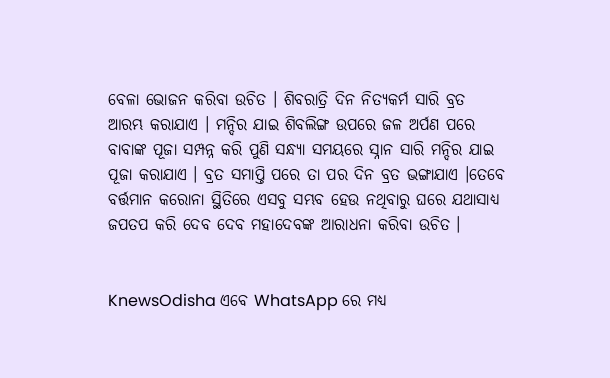ବେଳା ଭୋଜନ କରିବା ଉଚିତ । ଶିବରାତ୍ରି ଦିନ ନିତ୍ୟକର୍ମ ସାରି ବ୍ରତ ଆରମ୍ଭ କରାଯାଏ । ମନ୍ଦିର ଯାଇ ଶିବଲିଙ୍ଗ ଉପରେ ଜଳ ଅର୍ପଣ ପରେ ବାବାଙ୍କ ପୂଜା ସମ୍ପନ୍ନ କରି ପୁଣି ସନ୍ଧ୍ୟା ସମୟରେ ସ୍ନାନ ସାରି ମନ୍ଦିର ଯାଇ ପୂଜା କରାଯାଏ । ବ୍ରତ ସମାପ୍ତି ପରେ ତା ପର ଦିନ ବ୍ରତ ଭଙ୍ଗାଯାଏ ।ତେବେ ବର୍ତ୍ତମାନ କରୋନା ସ୍ଥିତିରେ ଏସବୁ ସମ୍ଭବ ହେଉ ନଥିବାରୁ ଘରେ ଯଥାସାଧ୍ୟ ଜପତପ କରି ଦେବ ଦେବ ମହାଦେବଙ୍କ ଆରାଧନା କରିବା ଉଚିତ ।


KnewsOdisha ଏବେ WhatsApp ରେ ମଧ୍ୟ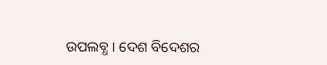ଉପଲବ୍ଧ । ଦେଶ ବିଦେଶର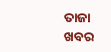ତାଜା ଖବର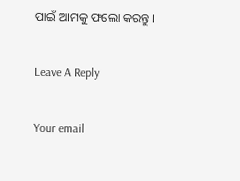ପାଇଁ ଆମକୁ ଫଲୋ କରନ୍ତୁ ।

Leave A Reply

Your email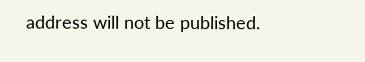address will not be published.